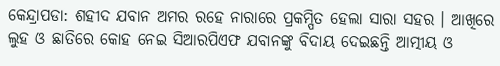କେନ୍ଦ୍ରାପଡା: ଶହୀଦ ଯବାନ ଅମର ରହେ ନାରାରେ ପ୍ରକମ୍ପିତ ହେଲା ସାରା ସହର । ଆଖିରେ ଲୁହ ଓ ଛାତିରେ କୋହ ନେଇ ସିଆରପିଏଫ ଯବାନଙ୍କୁ ବିଦାୟ ଦେଇଛନ୍ତି ଆତ୍ମୀୟ ଓ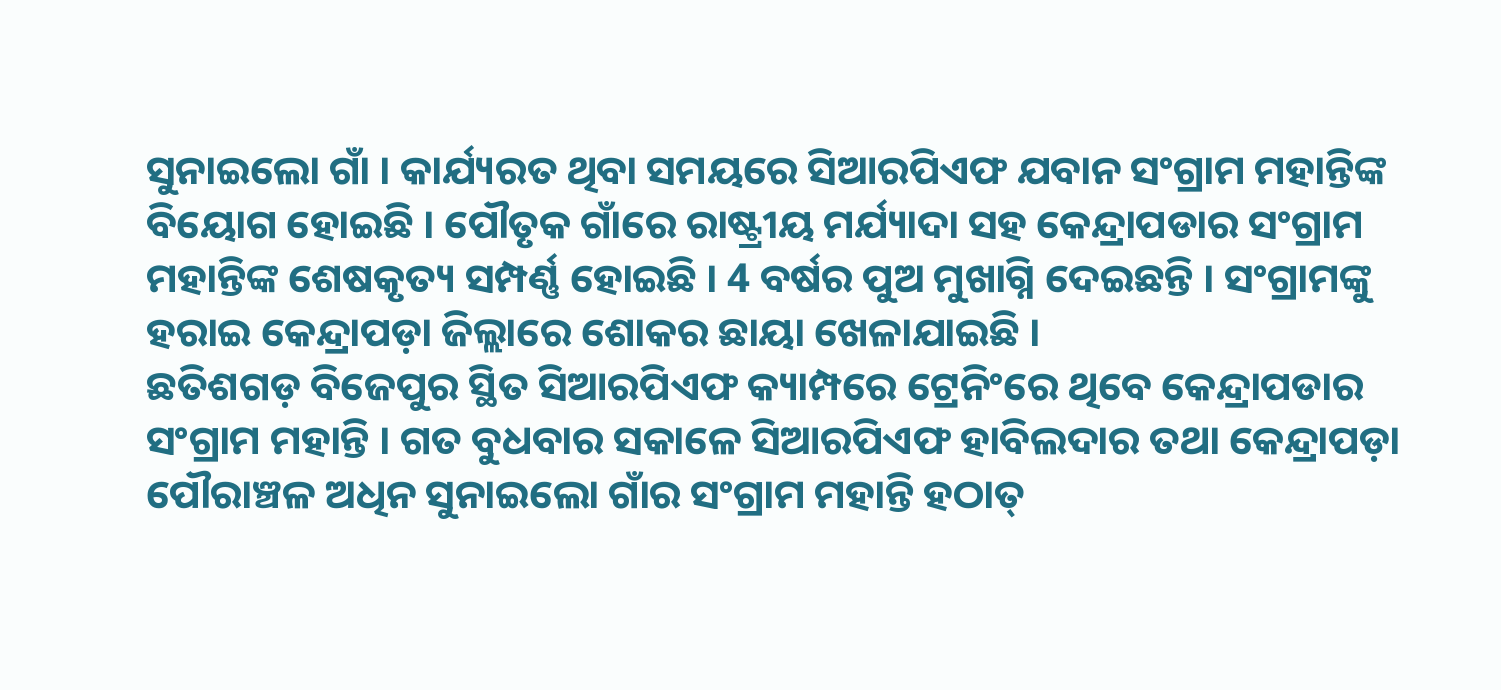ସୁନାଇଲୋ ଗାଁ । କାର୍ଯ୍ୟରତ ଥିବା ସମୟରେ ସିଆରପିଏଫ ଯବାନ ସଂଗ୍ରାମ ମହାନ୍ତିଙ୍କ ବିୟୋଗ ହୋଇଛି । ପୌତୃକ ଗାଁରେ ରାଷ୍ଟ୍ରୀୟ ମର୍ଯ୍ୟାଦା ସହ କେନ୍ଦ୍ରାପଡାର ସଂଗ୍ରାମ ମହାନ୍ତିଙ୍କ ଶେଷକୃତ୍ୟ ସମ୍ପର୍ଣ୍ଣ ହୋଇଛି । 4 ବର୍ଷର ପୁଅ ମୁଖାଗ୍ନି ଦେଇଛନ୍ତି । ସଂଗ୍ରାମଙ୍କୁ ହରାଇ କେନ୍ଦ୍ରାପଡ଼ା ଜିଲ୍ଲାରେ ଶୋକର ଛାୟା ଖେଳାଯାଇଛି ।
ଛତିଶଗଡ଼ ବିଜେପୁର ସ୍ଥିତ ସିଆରପିଏଫ କ୍ୟାମ୍ପରେ ଟ୍ରେନିଂରେ ଥିବେ କେନ୍ଦ୍ରାପଡାର ସଂଗ୍ରାମ ମହାନ୍ତି । ଗତ ବୁଧବାର ସକାଳେ ସିଆରପିଏଫ ହାବିଲଦାର ତଥା କେନ୍ଦ୍ରାପଡ଼ା ପୌରାଞ୍ଚଳ ଅଧିନ ସୁନାଇଲୋ ଗାଁର ସଂଗ୍ରାମ ମହାନ୍ତି ହଠାତ୍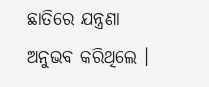ଛାତିରେ ଯନ୍ତ୍ରଣା ଅନୁଭବ କରିଥିଲେ ।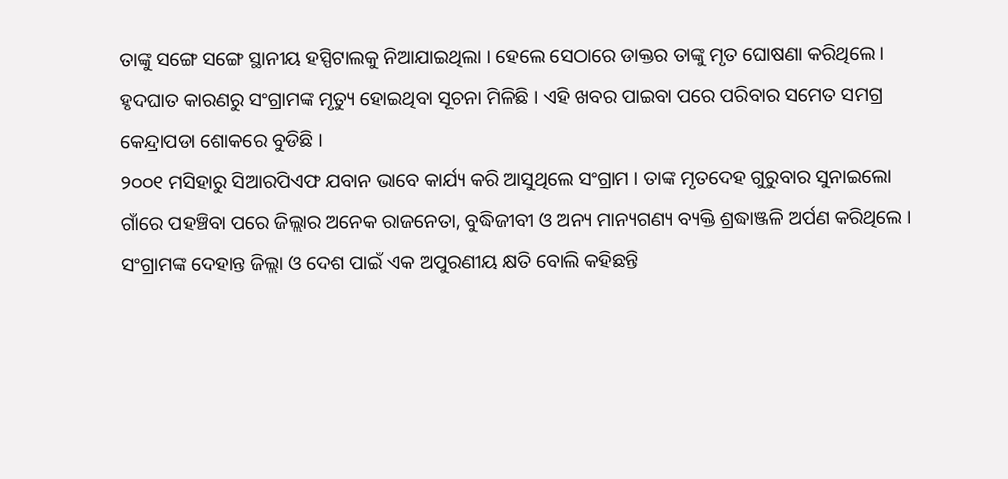ତାଙ୍କୁ ସଙ୍ଗେ ସଙ୍ଗେ ସ୍ଥାନୀୟ ହସ୍ପିଟାଲକୁ ନିଆଯାଇଥିଲା । ହେଲେ ସେଠାରେ ଡାକ୍ତର ତାଙ୍କୁ ମୃତ ଘୋଷଣା କରିଥିଲେ । ହୃଦଘାତ କାରଣରୁ ସଂଗ୍ରାମଙ୍କ ମୃତ୍ୟୁ ହୋଇଥିବା ସୂଚନା ମିଳିଛି । ଏହି ଖବର ପାଇବା ପରେ ପରିବାର ସମେତ ସମଗ୍ର କେନ୍ଦ୍ରାପଡା ଶୋକରେ ବୁଡିଛି ।
୨୦୦୧ ମସିହାରୁ ସିଆରପିଏଫ ଯବାନ ଭାବେ କାର୍ଯ୍ୟ କରି ଆସୁଥିଲେ ସଂଗ୍ରାମ । ତାଙ୍କ ମୃତଦେହ ଗୁରୁବାର ସୁନାଇଲୋ ଗାଁରେ ପହଞ୍ଚିବା ପରେ ଜିଲ୍ଲାର ଅନେକ ରାଜନେତା, ବୁଦ୍ଧିଜୀବୀ ଓ ଅନ୍ୟ ମାନ୍ୟଗଣ୍ୟ ବ୍ୟକ୍ତି ଶ୍ରଦ୍ଧାଞ୍ଜଳି ଅର୍ପଣ କରିଥିଲେ । ସଂଗ୍ରାମଙ୍କ ଦେହାନ୍ତ ଜିଲ୍ଲା ଓ ଦେଶ ପାଇଁ ଏକ ଅପୁରଣୀୟ କ୍ଷତି ବୋଲି କହିଛନ୍ତି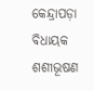କେନ୍ଦ୍ରାପଡ଼ା ବିଧାୟକ ଶଶୀଭୂଷଣ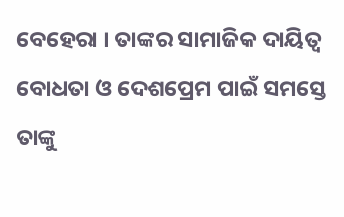ବେହେରା । ତାଙ୍କର ସାମାଜିକ ଦାୟିତ୍ୱ ବୋଧତା ଓ ଦେଶପ୍ରେମ ପାଇଁ ସମସ୍ତେ ତାଙ୍କୁ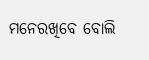ମନେରଖିବେ ବୋଲି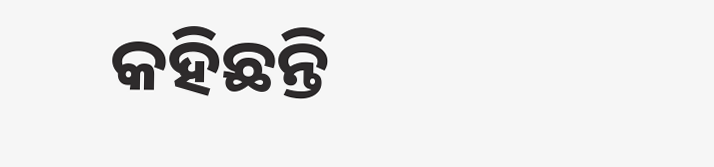କହିଛନ୍ତି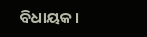ବିଧାୟକ ।